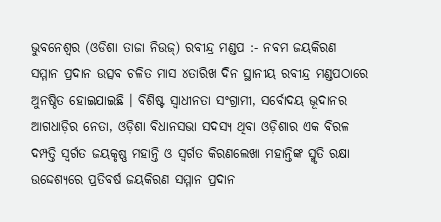ଭୁବନେଶ୍ୱର (ଓଡିଶା ତାଜା ନିଉଜ୍) ରବୀନ୍ଦ୍ର ମଣ୍ଡପ :- ନବମ ଜୟକିରଣ ସମ୍ମାନ ପ୍ରଦାନ ଉତ୍ସବ ଚଳିତ ମାସ ୪ତାରିଖ ଦିନ ସ୍ଥାନୀୟ ରବୀନ୍ଦ୍ର ମଣ୍ଡପଠାରେ ଅୁନଷ୍ଠିତ ହୋଇଯାଇଛି । ବିଶିଷ୍ଟ ସ୍ୱାଧୀନତା ସଂଗ୍ରାମୀ, ସର୍ବୋଦୟ ଭୂଦାନର ଆଗଧାଡ଼ିର ନେତା, ଓଡ଼ିଶା ବିଧାନସଭା ସଦସ୍ୟ ଥିବା ଓଡ଼ିଶାର ଏକ ବିରଳ ଦମ୍ପତ୍ତି ସ୍ୱର୍ଗତ ଜୟକୃଷ୍ଣ ମହାନ୍ତି ଓ ସ୍ୱର୍ଗତ କିରଣଲେଖା ମହାନ୍ତିଙ୍କ ସ୍ମୃତି ରକ୍ଷା ଉଦ୍ଦେଶ୍ୟରେ ପ୍ରତିବର୍ଷ ଜୟକିରଣ ସମ୍ମାନ ପ୍ରଦାନ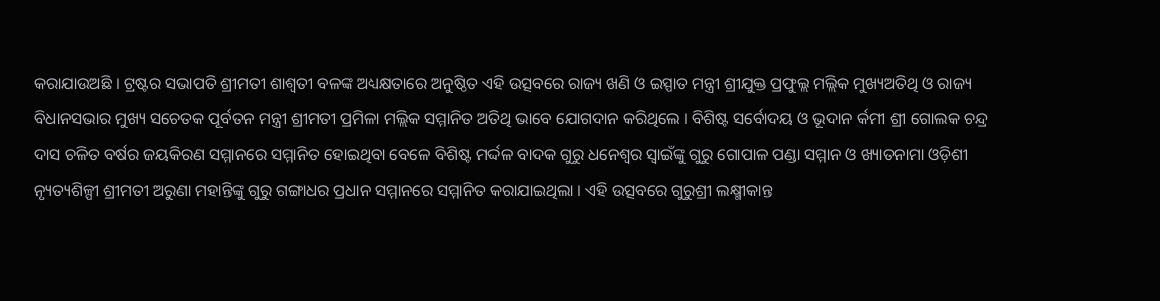କରାଯାଉଅଛି । ଟ୍ରଷ୍ଟର ସଭାପତି ଶ୍ରୀମତୀ ଶାଶ୍ୱତୀ ବଳଙ୍କ ଅଧ୍ୟକ୍ଷତାରେ ଅନୁଷ୍ଠିତ ଏହି ଉତ୍ସବରେ ରାଜ୍ୟ ଖଣି ଓ ଇସ୍ପାତ ମନ୍ତ୍ରୀ ଶ୍ରୀଯୁକ୍ତ ପ୍ରଫୁଲ୍ଲ ମଲ୍ଲିକ ମୁଖ୍ୟଅତିଥି ଓ ରାଜ୍ୟ ବିଧାନସଭାର ମୁଖ୍ୟ ସଚେତକ ପୂର୍ବତନ ମନ୍ତ୍ରୀ ଶ୍ରୀମତୀ ପ୍ରମିଳା ମଲ୍ଲିକ ସମ୍ମାନିତ ଅତିଥି ଭାବେ ଯୋଗଦାନ କରିଥିଲେ । ବିଶିଷ୍ଟ ସର୍ବୋଦୟ ଓ ଭୂଦାନ ର୍କମୀ ଶ୍ରୀ ଗୋଲକ ଚନ୍ଦ୍ର ଦାସ ଚଳିତ ବର୍ଷର ଜୟକିରଣ ସମ୍ମାନରେ ସମ୍ମାନିତ ହୋଇଥିବା ବେଳେ ବିଶିଷ୍ଟ ମର୍ଦ୍ଦଳ ବାଦକ ଗୁରୁ ଧନେଶ୍ୱର ସ୍ୱାଇଁଙ୍କୁ ଗୁରୁ ଗୋପାଳ ପଣ୍ଡା ସମ୍ମାନ ଓ ଖ୍ୟାତନାମା ଓଡ଼ିଶୀ ନ୍ୟୃତ୍ୟଶିଳ୍ପୀ ଶ୍ରୀମତୀ ଅରୁଣା ମହାନ୍ତିଙ୍କୁ ଗୁରୁ ଗଙ୍ଗାଧର ପ୍ରଧାନ ସମ୍ମାନରେ ସମ୍ମାନିତ କରାଯାଇଥିଲା । ଏହି ଉତ୍ସବରେ ଗୁରୁଶ୍ରୀ ଲକ୍ଷ୍ମୀକାନ୍ତ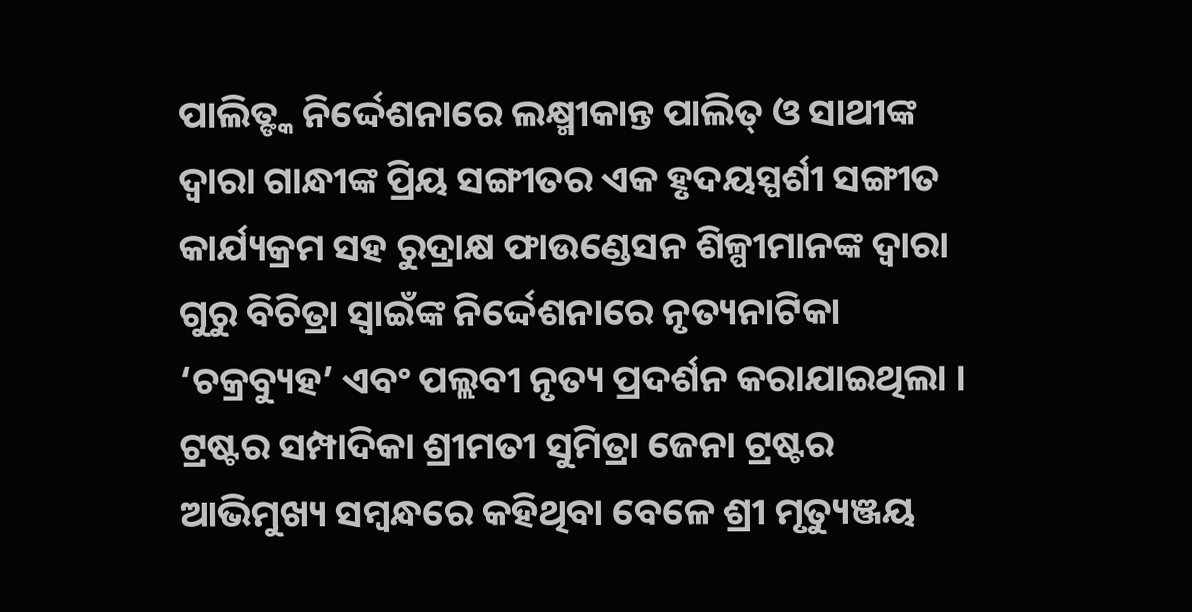ପାଲିତ୍ଙ୍କ ନିର୍ଦ୍ଦେଶନାରେ ଲକ୍ଷ୍ମୀକାନ୍ତ ପାଲିତ୍ ଓ ସାଥୀଙ୍କ ଦ୍ୱାରା ଗାନ୍ଧୀଙ୍କ ପ୍ରିୟ ସଙ୍ଗୀତର ଏକ ହୃଦୟସ୍ପର୍ଶୀ ସଙ୍ଗୀତ କାର୍ଯ୍ୟକ୍ରମ ସହ ରୁଦ୍ରାକ୍ଷ ଫାଉଣ୍ଡେସନ ଶିଳ୍ପୀମାନଙ୍କ ଦ୍ୱାରା ଗୁରୁ ବିଚିତ୍ରା ସ୍ୱାଇଁଙ୍କ ନିର୍ଦ୍ଦେଶନାରେ ନୃତ୍ୟନାଟିକା ‘ଚକ୍ରବ୍ୟୁହ’ ଏବଂ ପଲ୍ଲବୀ ନୃତ୍ୟ ପ୍ରଦର୍ଶନ କରାଯାଇଥିଲା । ଟ୍ରଷ୍ଟର ସମ୍ପାଦିକା ଶ୍ରୀମତୀ ସୁମିତ୍ରା ଜେନା ଟ୍ରଷ୍ଟର ଆଭିମୁଖ୍ୟ ସମ୍ବନ୍ଧରେ କହିଥିବା ବେଳେ ଶ୍ରୀ ମୃତ୍ୟୁଞ୍ଜୟ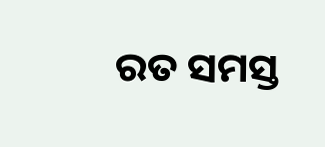ରତ ସମସ୍ତ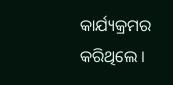କାର୍ଯ୍ୟକ୍ରମର କରିଥିଲେ ।